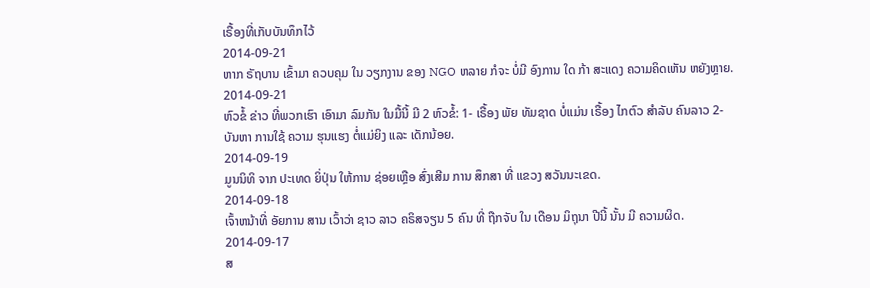ເຣື້ອງທີ່ເກັບບັນທຶກໄວ້
2014-09-21
ຫາກ ຣັຖບານ ເຂົ້າມາ ຄວບຄຸມ ໃນ ວຽກງານ ຂອງ NGO ຫລາຍ ກໍຈະ ບໍ່ມີ ອົງການ ໃດ ກ້າ ສະແດງ ຄວາມຄິດເຫັນ ຫຍັງຫຼາຍ.
2014-09-21
ຫົວຂໍ້ ຂ່າວ ທີ່ພວກເຮົາ ເອົາມາ ລົມກັນ ໃນມື້ນີ້ ມີ 2 ຫົວຂໍ້: 1- ເຣື້ອງ ພັຍ ທັມຊາດ ບໍ່ແມ່ນ ເຣື້ອງ ໄກຕົວ ສຳລັບ ຄົນລາວ 2- ບັນຫາ ການໃຊ້ ຄວາມ ຮຸນແຮງ ຕໍ່ແມ່ຍິງ ແລະ ເດັກນ້ອຍ.
2014-09-19
ມູນນິທິ ຈາກ ປະເທດ ຍິ່ປຸ່ນ ໃຫ້ການ ຊ່ອຍເຫຼືອ ສົ່ງເສີມ ການ ສຶກສາ ທີ່ ແຂວງ ສວັນນະເຂດ.
2014-09-18
ເຈົ້າຫນ້າທີ່ ອັຍການ ສານ ເວົ້າວ່າ ຊາວ ລາວ ຄຣິສຈຽນ 5 ຄົນ ທີ່ ຖືກຈັບ ໃນ ເດືອນ ມິຖຸນາ ປີນີ້ ນັ້ນ ມີ ຄວາມຜິດ.
2014-09-17
ສ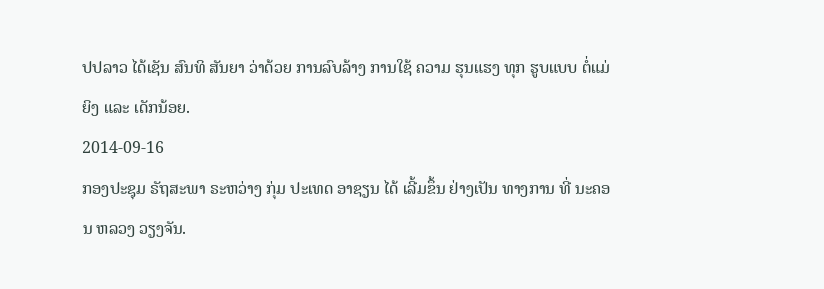ປປລາວ ໄດ້ເຊັນ ສົນທິ ສັນຍາ ວ່າດ້ວຍ ການລົບລ້າງ ການໃຊ້ ຄວາມ ຮຸນແຮງ ທຸກ ຮູບແບບ ຕໍ່ແມ່ຍິງ ແລະ ເດັກນ້ອຍ.
2014-09-16
ກອງປະຊຸມ ຣັຖສະພາ ຣະຫວ່າງ ກຸ່ມ ປະເທດ ອາຊຽນ ໄດ້ ເລີ້ມຂຶ້ນ ຢ່າງເປັນ ທາງການ ທີ່ ນະຄອນ ຫລວງ ວຽງຈັນ.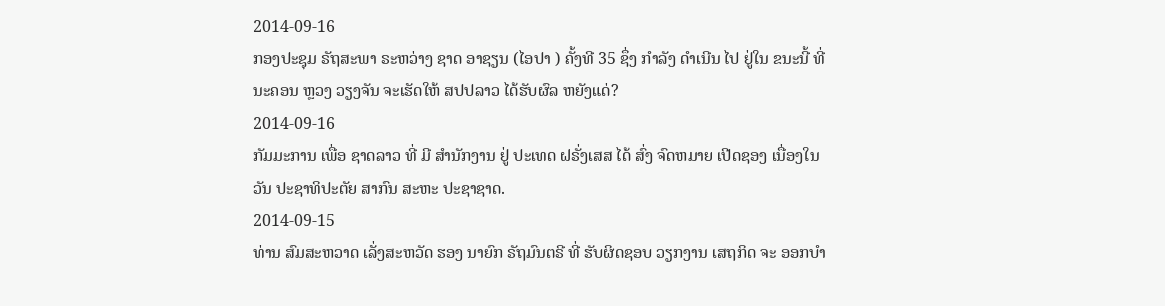2014-09-16
ກອງປະຊຸມ ຣັຖສະພາ ຣະຫວ່າງ ຊາດ ອາຊຽນ (ໄອປາ ) ຄັ້ງທີ 35 ຊຶ່ງ ກໍາລັງ ດໍາເນີນ ໄປ ຢູ່ໃນ ຂນະນີ້ ທີ່ ນະຄອນ ຫຼວງ ວຽງຈັນ ຈະເຮັດໃຫ້ ສປປລາວ ໄດ້ຮັບຜົລ ຫຍັງແດ່?
2014-09-16
ກັມມະການ ເພື່ອ ຊາດລາວ ທີ່ ມີ ສໍານັກງານ ຢູ່ ປະເທດ ຝຣັ່ງເສສ ໄດ້ ສົ່ງ ຈົດຫມາຍ ເປີດຊອງ ເນື່ອງໃນ ວັນ ປະຊາທິປະຕັຍ ສາກົນ ສະຫະ ປະຊາຊາດ.
2014-09-15
ທ່ານ ສົມສະຫວາດ ເລັ່ງສະຫວັດ ຮອງ ນາຍົກ ຣັຖມົນຕຣີ ທີ່ ຮັບຜິດຊອບ ວຽກງານ ເສຖກິດ ຈະ ອອກບຳ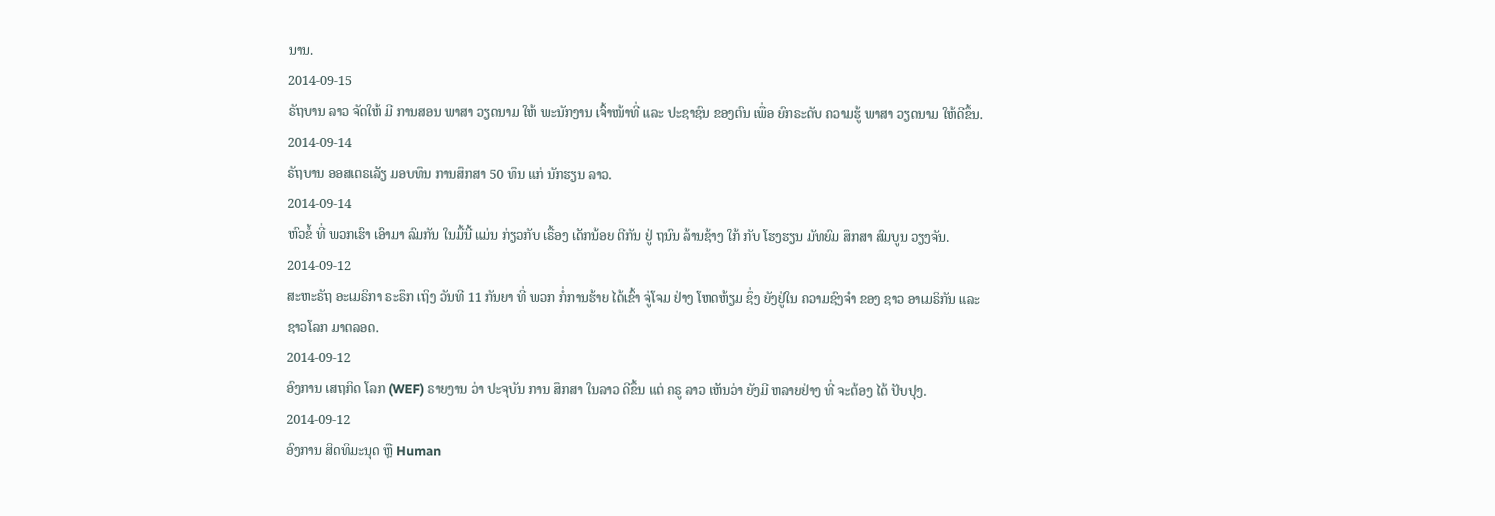ນານ.
2014-09-15
ຣັຖບານ ລາວ ຈັດໃຫ້ ມີ ການສອນ ພາສາ ວຽດນາມ ໃຫ້ ພະນັກງານ ເຈົ້າໜ້າທີ່ ແລະ ປະຊາຊົນ ຂອງຕົນ ເພື່ອ ຍົກຣະດັບ ຄວາມຮູ້ ພາສາ ວຽດນາມ ໃຫ້ດີຂຶ້ນ.
2014-09-14
ຣັຖບານ ອອສເຕຣເລັຽ ມອບທຶນ ການສຶກສາ 50 ທຶນ ແກ່ ນັກຮຽນ ລາວ.
2014-09-14
ຫົວຂໍ້ ທີ່ ພວກເຮົາ ເອົາມາ ລົມກັນ ໃນມື້ນີ້ ແມ່ນ ກ່ຽວກັບ ເຣື້ອງ ເດັກນ້ອຍ ຕີກັນ ຢູ່ ຖນົນ ລ້ານຊ້າງ ໃກ້ ກັບ ໂຮງຮຽນ ມັທຍົມ ສຶກສາ ສົມບູນ ວຽງຈັນ.
2014-09-12
ສະຫະຣັຖ ອະເມຣິກາ ຣະຣຶກ ເຖິງ ວັນທີ 11 ກັນຍາ ທີ່ ພວກ ກໍ່ການຮ້າຍ ໄດ້ເຂົ້າ ຈູ່ໂຈມ ຢ່າງ ໂຫດຫ້ຽມ ຊຶ່ງ ຍັງຢູ່ໃນ ຄວາມຊົງຈຳ ຂອງ ຊາວ ອາເມຣິກັນ ແລະ ຊາວໂລກ ມາຕລອດ.
2014-09-12
ອົງການ ເສຖກິດ ໂລກ (WEF) ຣາຍງານ ວ່າ ປະຈຸບັນ ການ ສຶກສາ ໃນລາວ ດີຂຶ້ນ ແຕ່ ຄຣູ ລາວ ເຫັນວ່າ ຍັງມີ ຫລາຍຢ່າງ ທີ່ ຈະຕ້ອງ ໄດ້ ປັບປຸງ.
2014-09-12
ອົງການ ສິດທິມະນຸດ ຫຼື Human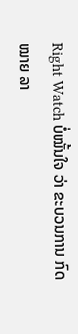Right Watch ບໍ່ໝັ້ນໃຈ ວ່າ ຂະບວນການ ກົດໝາຍ ລາ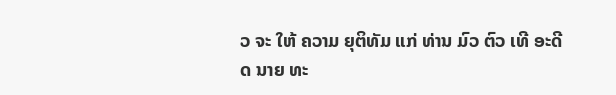ວ ຈະ ໃຫ້ ຄວາມ ຍຸຕິທັມ ແກ່ ທ່ານ ມົວ ຕົວ ເທີ ອະດີດ ນາຍ ທະ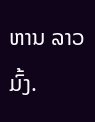ຫານ ລາວມົ້ງ.